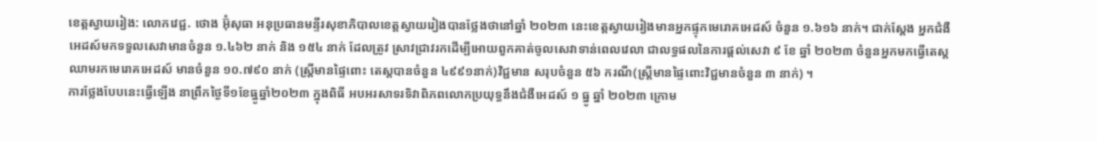ខេត្តស្វាយរៀង: លោកវេជ្ជ. ថោង អ៊ុំសុធា អនុប្រធានមន្ទីរសុខាភិបាលខេត្តស្វាយរៀងបានថ្លែងថានៅឆ្នាំ ២០២៣ នេះខេត្តស្វាយរៀងមានអ្នកផ្ទុកមេរោគអេដស៍ ចំនួន ១.៦១៦ នាក់។ ជាក់ស្តែង អ្នកជំងឺអេដស៍មកទទួលសេវាមានចំនួន ១.៤៦២ នាក់ និង ១៥៤ នាក់ ដែលត្រូវ ស្រាវជ្រាវរកដើម្បីអោយពួកគាត់ចូលសេវាទាន់ពេលវេលា ជាលទ្ធផលនៃការផ្តល់សេវា ៩ ខែ ឆ្នាំ ២០២៣ ចំនួនអ្នកមកធ្វើតេស្តឈាមរកមេរោគអេដស៍ មានចំនួន ១០.៧៩០ នាក់ (ស្ត្រីមានផ្ទៃពោះ តេស្តបានចំនួន ៤៩៩១នាក់)វិជ្ជមាន សរុបចំនួន ៥៦ ករណី(ស្ត្រីមានផ្ទៃពោះវិជ្ជមានចំនួន ៣ នាក់) ។
ការថ្លែងបែបនេះធ្វើឡើង នាព្រឹកថ្ងៃទី១ខែធ្នូឆ្នាំ២០២៣ ក្នុងពិធី អបអរសាទរទិវាពិភពលោកប្រយុទ្ធនឹងជំងឺអេដស៍ ១ ធ្នូ ឆ្នាំ ២០២៣ ក្រោម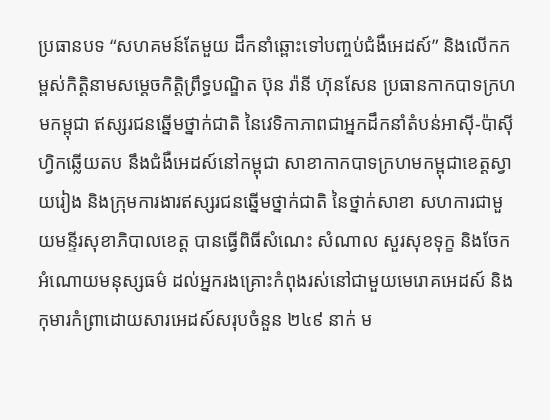ប្រធានបទ “សហគមន៍តែមួយ ដឹកនាំឆ្ពោះទៅបញ្ចប់ជំងឺអេដស៍” និងលើកកម្ពស់កិត្តិនាមសម្តេចកិត្តិព្រឹទ្ធបណ្ឌិត ប៊ុន រ៉ានី ហ៊ុនសែន ប្រធានកាកបាទក្រហមកម្ពុជា ឥស្សរជនឆ្នើមថ្នាក់ជាតិ នៃវេទិកាភាពជាអ្នកដឹកនាំតំបន់អាស៊ី-ប៉ាស៊ីហ្វិកឆ្លើយតប នឹងជំងឺអេដស៍នៅកម្ពុជា សាខាកាកបាទក្រហមកម្ពុជាខេត្តស្វាយរៀង និងក្រុមការងារឥស្សរជនឆ្នើមថ្នាក់ជាតិ នៃថ្នាក់សាខា សហការជាមួយមន្ទីរសុខាភិបាលខេត្ត បានធ្វើពិធីសំណេះ សំណាល សួរសុខទុក្ខ និងចែកអំណោយមនុស្សធម៌ ដល់អ្នករងគ្រោះកំពុងរស់នៅជាមួយមេរោគអេដស៍ និង កុមារកំព្រាដោយសារអេដស៍សរុបចំនួន ២៤៩ នាក់ ម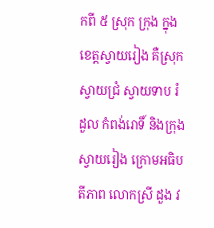កពី ៥ ស្រុក ក្រុង ក្នុងខេត្តស្វាយរៀង គឺស្រុកស្វាយជ្រំ ស្វាយទាប រំដួល កំពង់រោទិ៍ និងក្រុងស្វាយរៀង ក្រោមអធិបតីភាព លោកស្រី ដួង វ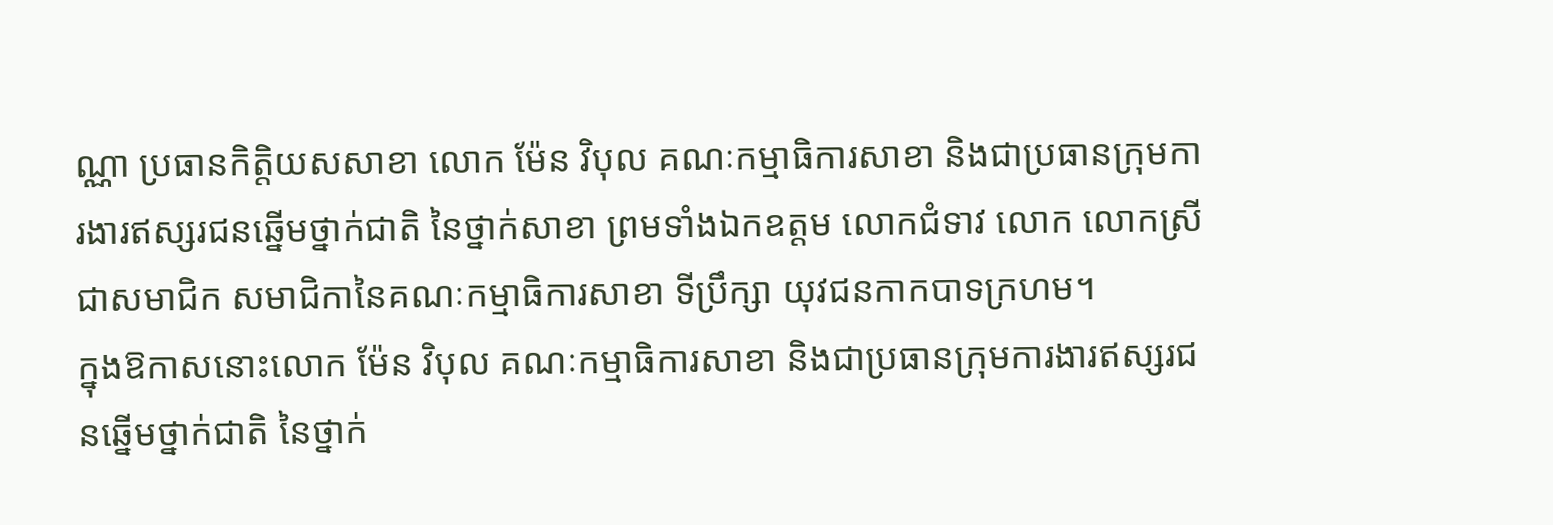ណ្ណា ប្រធានកិត្តិយសសាខា លោក ម៉ែន វិបុល គណៈកម្មាធិការសាខា និងជាប្រធានក្រុមការងារឥស្សរជនឆ្នើមថ្នាក់ជាតិ នៃថ្នាក់សាខា ព្រមទាំងឯកឧត្តម លោកជំទាវ លោក លោកស្រី ជាសមាជិក សមាជិកានៃគណៈកម្មាធិការសាខា ទីប្រឹក្សា យុវជនកាកបាទក្រហម។
ក្នុងឱកាសនោះលោក ម៉ែន វិបុល គណៈកម្មាធិការសាខា និងជាប្រធានក្រុមការងារឥស្សរជនឆ្នើមថ្នាក់ជាតិ នៃថ្នាក់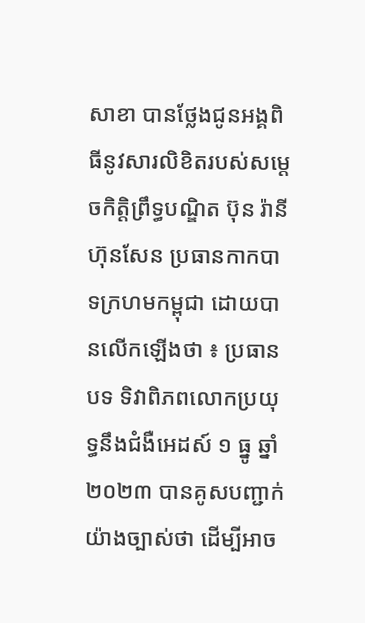សាខា បានថ្លែងជូនអង្គពិធីនូវសារលិខិតរបស់សម្តេចកិត្តិព្រឹទ្ធបណ្ឌិត ប៊ុន រ៉ានី ហ៊ុនសែន ប្រធានកាកបាទក្រហមកម្ពុជា ដោយបានលើកឡើងថា ៖ ប្រធានបទ ទិវាពិភពលោកប្រយុទ្ធនឹងជំងឺអេដស៍ ១ ធ្នូ ឆ្នាំ ២០២៣ បានគូសបញ្ជាក់យ៉ាងច្បាស់ថា ដើម្បីអាច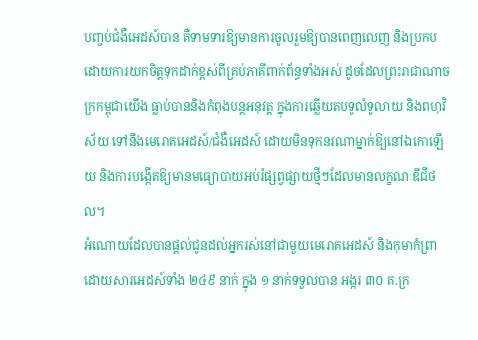បញ្ចប់ជំងឺអេដស៍បាន គឺទាមទារឱ្យមានការចូលរួមឱ្យបានពេញលេញ និងប្រកបដោយការយកចិត្តទុកដាក់ខ្ពស់ពីគ្រប់ភាគីពាក់ព័ន្ធទាំងអស់ ដូចដែលព្រះរាជាណាចក្រកម្ពុជាយើង ធ្លាប់បាននិងកំពុងបន្តអនុវត្ត ក្នុងការឆ្លើយតបទូលំទូលាយ និងពហុវិស័យ ទៅនឹងមេរោគអេដស៍/ជំងឺអេដស៍ ដោយមិនទុកនរណាម្នាក់ឱ្យនៅឯកោឡើយ និងការបង្កើតឱ្យមានមធ្យោបាយអប់រំផ្សព្វផ្សាយថ្មីៗដែលមានលក្ខណៈឌីជីថល។
អំណោយដែលបានផ្តល់ជូនដល់អ្នករស់នៅជាមួយមេរោគអេដស៍ និងកុមាកំព្រាដោយសារអេដស៍ទាំង ២៤៩ នាក់ ក្នុង ១ នាក់ទទួលបាន អង្ករ ៣០ គ.ក្រ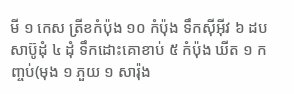មី ១ កេស ត្រីខកំប៉ុង ១០ កំប៉ុង ទឹកស៊ីអ៊ីវ ៦ ដប សាប៊ូដុំ ៤ ដុំ ទឹកដោះគោខាប់ ៥ កំប៉ុង ឃីត ១ កញ្ចប់(មុង ១ ភួយ ១ សារ៉ុង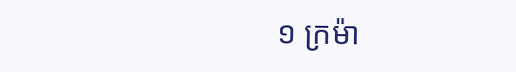១ ក្រម៉ា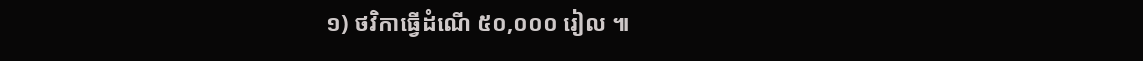១) ថវិកាធ្វើដំណើ ៥០,០០០ រៀល ៕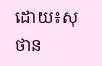ដោយ៖សុថាន